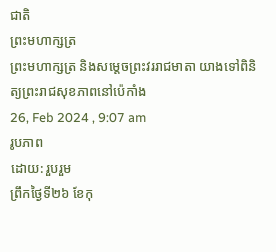ជាតិ
ព្រះមហាក្សត្រ
ព្រះមហាក្សត្រ និងសម្តេចព្រះវររាជមាតា យាងទៅពិនិត្យព្រះរាជសុខភាពនៅប៉េកាំង
26, Feb 2024 , 9:07 am
រូបភាព
ដោយ: រួបរួម
ព្រឹកថ្ងៃទី២៦ ខែកុ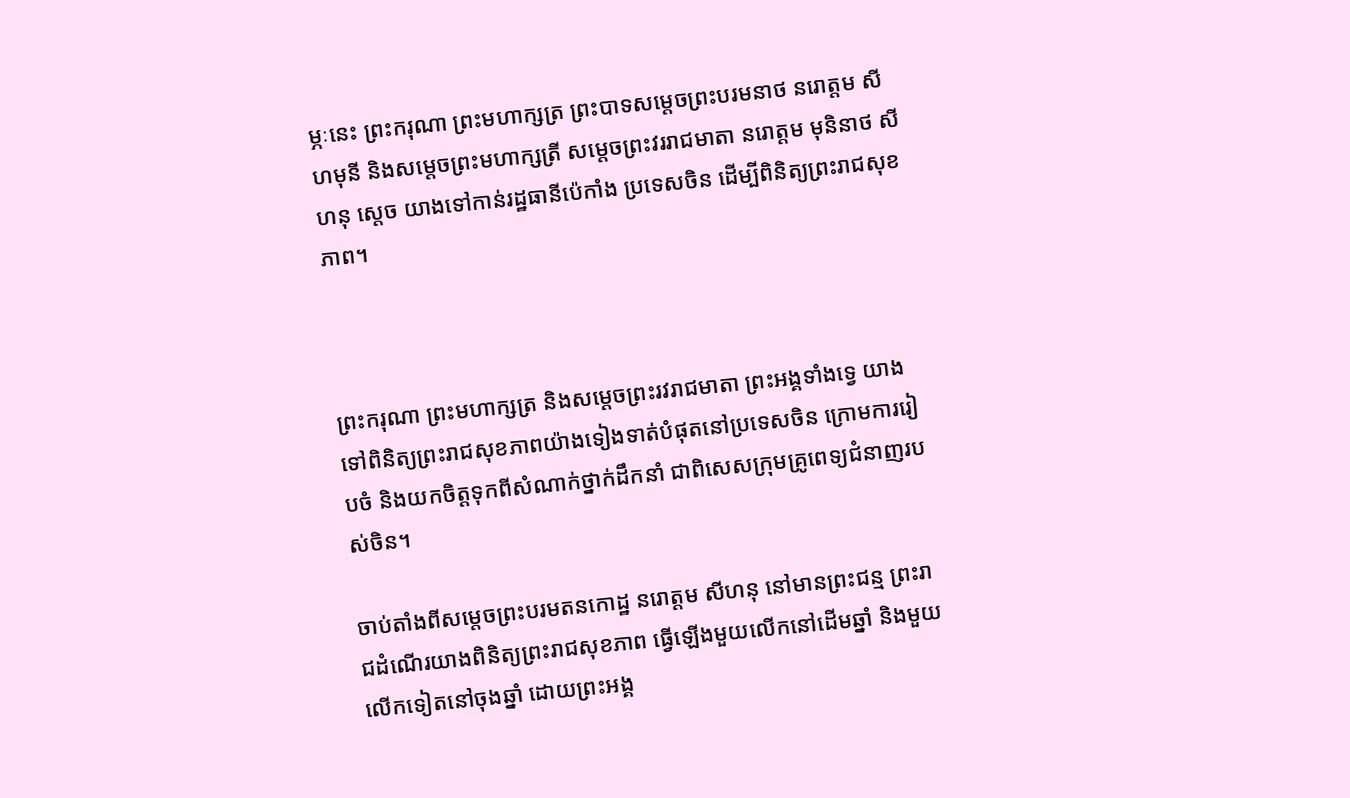ម្ភៈនេះ ព្រះករុណា ព្រះមហាក្សត្រ ព្រះបាទសម្តេចព្រះបរមនាថ នរោត្តម សីហមុនី និងសម្តេចព្រះមហាក្សត្រី សម្តេចព្រះវររាជមាតា នរោត្តម មុនិនាថ សីហនុ ស្តេច យាងទៅកាន់រដ្ឋធានីប៉េកាំង ប្រទេសចិន ដើម្បីពិនិត្យព្រះរាជសុខភាព។



ព្រះករុណា ព្រះមហាក្សត្រ និងសម្តេចព្រះរវរាជមាតា ព្រះអង្គទាំងទ្វេ យាងទៅពិនិត្យព្រះរាជសុខភាពយ៉ាងទៀងទាត់បំផុតនៅប្រទេសចិន ក្រោមការរៀបចំ និងយកចិត្តទុកពីសំណាក់ថ្នាក់ដឹកនាំ ជាពិសេសក្រុមគ្រូពេទ្យជំនាញរបស់ចិន។

ចាប់តាំងពីសម្តេចព្រះបរមតនកោដ្ឋ នរោត្តម សីហនុ នៅមានព្រះជន្ម ព្រះរាជដំណើរយាងពិនិត្យព្រះរាជសុខភាព ធ្វើឡើងមួយលើកនៅដើមឆ្នាំ និងមួយលើកទៀតនៅចុងឆ្នាំ ដោយព្រះអង្គ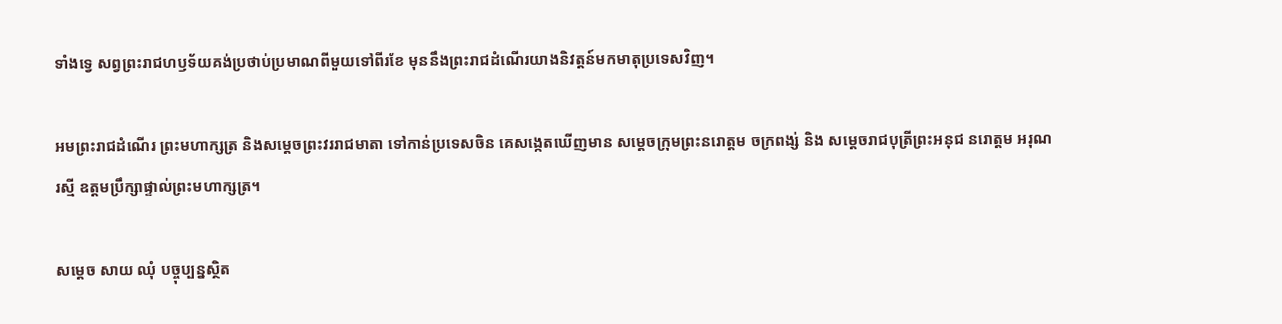ទាំងទ្វេ សព្វព្រះរាជហឫទ័យគង់ប្រថាប់ប្រមាណពីមួយទៅពីរខែ មុននឹងព្រះរាជដំណើរយាងនិវត្តន៍មកមាតុប្រទេសវិញ។

អមព្រះរាជដំណើរ ព្រះមហាក្សត្រ និងសម្តេចព្រះវររាជមាតា ទៅកាន់ប្រទេសចិន គេសង្កេតឃើញមាន សម្តេចក្រុមព្រះនរោត្តម ចក្រពង្ស់ និង សម្ដេចរាជបុត្រីព្រះអនុជ នរោត្តម អរុណរស្មី ឧត្តមប្រឹក្សាផ្ទាល់ព្រះមហាក្សត្រ។

សម្តេច សាយ ឈុំ បច្ចុប្បន្នស្ថិត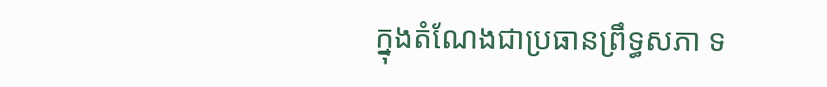ក្នុងតំណែងជាប្រធានព្រឹទ្ធសភា ទ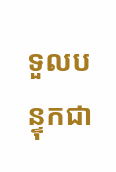ទួលបន្ទុកជា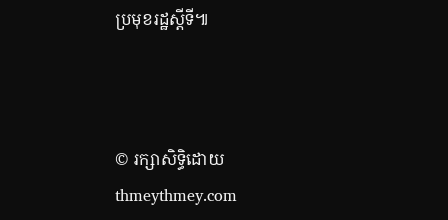ប្រមុខរដ្ឋស្តីទី៕



© រក្សាសិទ្ធិដោយ thmeythmey.com